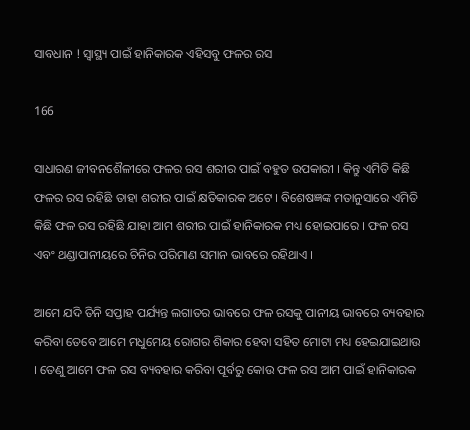ସାବଧାନ ! ସ୍ୱାସ୍ଥ୍ୟ ପାଇଁ ହାନିକାରକ ଏହିସବୁ ଫଳର ରସ

166

ସାଧାରଣ ଜୀବନଶୈଳୀରେ ଫଳର ରସ ଶରୀର ପାଇଁ ବହୁତ ଉପକାରୀ । କିନ୍ତୁ ଏମିତି କିଛି ଫଳର ରସ ରହିଛି ତାହା ଶରୀର ପାଇଁ କ୍ଷତିକାରକ ଅଟେ । ବିଶେଷଜ୍ଞଙ୍କ ମତାନୁସାରେ ଏମିତି କିଛି ଫଳ ରସ ରହିଛି ଯାହା ଆମ ଶରୀର ପାଇଁ ହାନିକାରକ ମଧ୍ୟ ହୋଇପାରେ । ଫଳ ରସ ଏବଂ ଥଣ୍ଡାପାନୀୟରେ ଚିନିର ପରିମାଣ ସମାନ ଭାବରେ ରହିଥାଏ ।

ଆମେ ଯଦି ତିନି ସପ୍ତାହ ପର୍ଯ୍ୟନ୍ତ ଲଗାତର ଭାବରେ ଫଳ ରସକୁ ପାନୀୟ ଭାବରେ ବ୍ୟବହାର କରିବା ତେବେ ଆମେ ମଧୁମେୟ ରୋଗର ଶିକାର ହେବା ସହିତ ମୋଟା ମଧ୍ୟ ହେଇଯାଇଥାଉ । ତେଣୁ ଆମେ ଫଳ ରସ ବ୍ୟବହାର କରିବା ପୂର୍ବରୁ କୋଉ ଫଳ ରସ ଆମ ପାଇଁ ହାନିକାରକ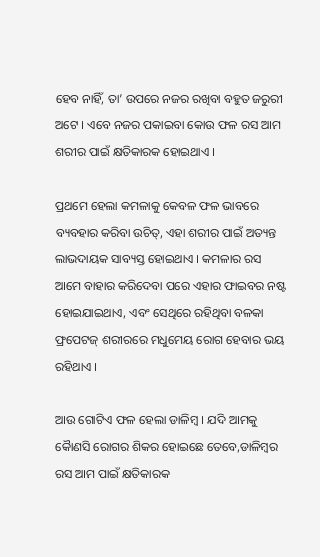ହେବ ନାହିଁ, ତା’ ଉପରେ ନଜର ରଖିବା ବହୁତ ଜରୁରୀ ଅଟେ । ଏବେ ନଜର ପକାଇବା କୋଉ ଫଳ ରସ ଆମ ଶରୀର ପାଇଁ କ୍ଷତିକାରକ ହୋଇଥାଏ ।

ପ୍ରଥମେ ହେଲା କମଳାକୁ କେବଳ ଫଳ ଭାବରେ ବ୍ୟବହାର କରିବା ଉଚିତ୍, ଏହା ଶରୀର ପାଇଁ ଅତ୍ୟନ୍ତ ଲାଭଦାୟକ ସାବ୍ୟସ୍ତ ହୋଇଥାଏ । କମଳାର ରସ ଆମେ ବାହାର କରିଦେବା ପରେ ଏହାର ଫାଇବର ନଷ୍ଟ ହୋଇଯାଇଥାଏ, ଏବଂ ସେଥିରେ ରହିଥିବା ବଳକା ଫ୍ରପେଟଜ୍ ଶରୀରରେ ମଧୁମେୟ ରୋଗ ହେବାର ଭୟ ରହିଥାଏ ।

ଆଉ ଗୋଟିଏ ଫଳ ହେଲା ଡାଳିମ୍ବ । ଯଦି ଆମକୁ କୈାଣସି ରୋଗର ଶିକର ହୋଇଛେ ତେବେ,ଡାଳିମ୍ବର ରସ ଆମ ପାଇଁ କ୍ଷତିକାରକ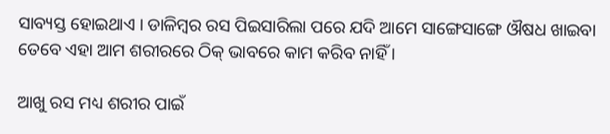ସାବ୍ୟସ୍ତ ହୋଇଥାଏ । ଡାଳିମ୍ବର ରସ ପିଇସାରିଲା ପରେ ଯଦି ଆମେ ସାଙ୍ଗେସାଙ୍ଗେ ଔଷଧ ଖାଇବା ତେବେ ଏହା ଆମ ଶରୀରରେ ଠିକ୍ ଭାବରେ କାମ କରିବ ନାହିଁ ।

ଆଖୁ ରସ ମଧ୍ୟ ଶରୀର ପାଇଁ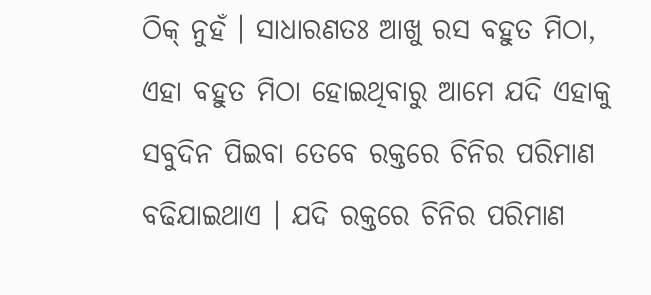ଠିକ୍ ନୁହଁ । ସାଧାରଣତଃ ଆଖୁ ରସ ବହୁତ ମିଠା, ଏହା ବହୁତ ମିଠା ହୋଇଥିବାରୁ ଆମେ ଯଦି ଏହାକୁ ସବୁଦିନ ପିଇବା ତେବେ ରକ୍ତରେ ଚିନିର ପରିମାଣ ବଢିଯାଇଥାଏ । ଯଦି ରକ୍ତରେ ଚିନିର ପରିମାଣ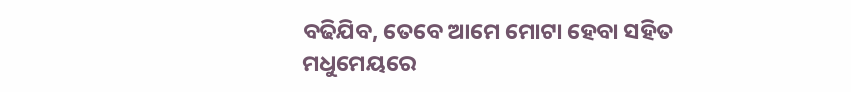ବଢିଯିବ, ତେବେ ଆମେ ମୋଟା ହେବା ସହିତ ମଧୁମେୟରେ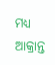ମଧ୍ୟ ଆକ୍ରାନ୍ତ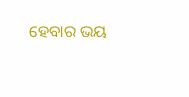ହେବାର ଭୟ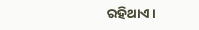ରହିଥାଏ ।